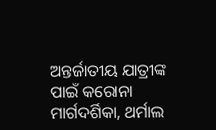ଅନ୍ତର୍ଜାତୀୟ ଯାତ୍ରୀଙ୍କ ପାଇଁ କରୋନା ମାର୍ଗଦର୍ଶିକା, ଥର୍ମାଲ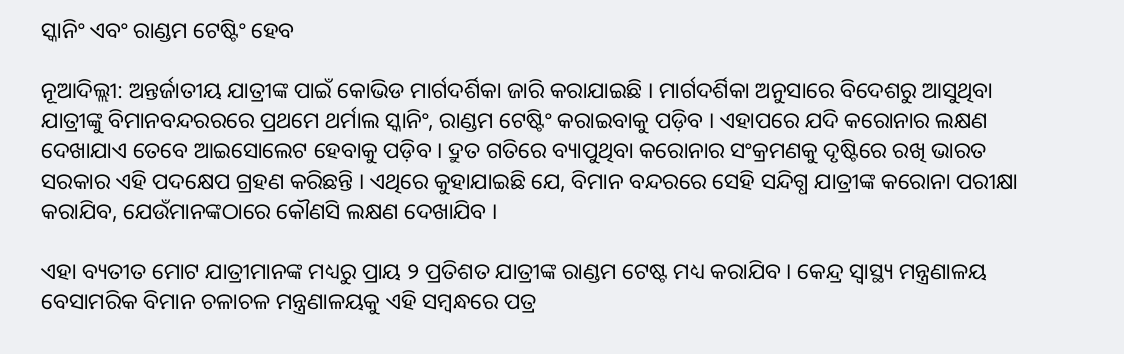ସ୍କାନିଂ ଏବଂ ରାଣ୍ଡମ ଟେଷ୍ଟିଂ ହେବ

ନୂଆଦିଲ୍ଲୀ: ଅନ୍ତର୍ଜାତୀୟ ଯାତ୍ରୀଙ୍କ ପାଇଁ କୋଭିଡ ମାର୍ଗଦର୍ଶିକା ଜାରି କରାଯାଇଛି । ମାର୍ଗଦର୍ଶିକା ଅନୁସାରେ ବିଦେଶରୁ ଆସୁଥିବା ଯାତ୍ରୀଙ୍କୁ ବିମାନବନ୍ଦରରରେ ପ୍ରଥମେ ଥର୍ମାଲ ସ୍କାନିଂ, ରାଣ୍ଡମ ଟେଷ୍ଟିଂ କରାଇବାକୁ ପଡ଼ିବ । ଏହାପରେ ଯଦି କରୋନାର ଲକ୍ଷଣ ଦେଖାଯାଏ ତେବେ ଆଇସୋଲେଟ ହେବାକୁ ପଡ଼ିବ । ଦ୍ରୁତ ଗତିରେ ବ୍ୟାପୁଥିବା କରୋନାର ସଂକ୍ରମଣକୁ ଦୃଷ୍ଟିରେ ରଖି ଭାରତ ସରକାର ଏହି ପଦକ୍ଷେପ ଗ୍ରହଣ କରିଛନ୍ତି । ଏଥିରେ କୁହାଯାଇଛି ଯେ, ବିମାନ ବନ୍ଦରରେ ସେହି ସନ୍ଦିଗ୍ଧ ଯାତ୍ରୀଙ୍କ କରୋନା ପରୀକ୍ଷା କରାଯିବ, ଯେଉଁମାନଙ୍କଠାରେ କୌଣସି ଲକ୍ଷଣ ଦେଖାଯିବ ।

ଏହା ବ୍ୟତୀତ ମୋଟ ଯାତ୍ରୀମାନଙ୍କ ମଧ୍ୟରୁ ପ୍ରାୟ ୨ ପ୍ରତିଶତ ଯାତ୍ରୀଙ୍କ ରାଣ୍ଡମ ଟେଷ୍ଟ ମଧ୍ୟ କରାଯିବ । କେନ୍ଦ୍ର ସ୍ୱାସ୍ଥ୍ୟ ମନ୍ତ୍ରଣାଳୟ ବେସାମରିକ ବିମାନ ଚଳାଚଳ ମନ୍ତ୍ରଣାଳୟକୁ ଏହି ସମ୍ବନ୍ଧରେ ପତ୍ର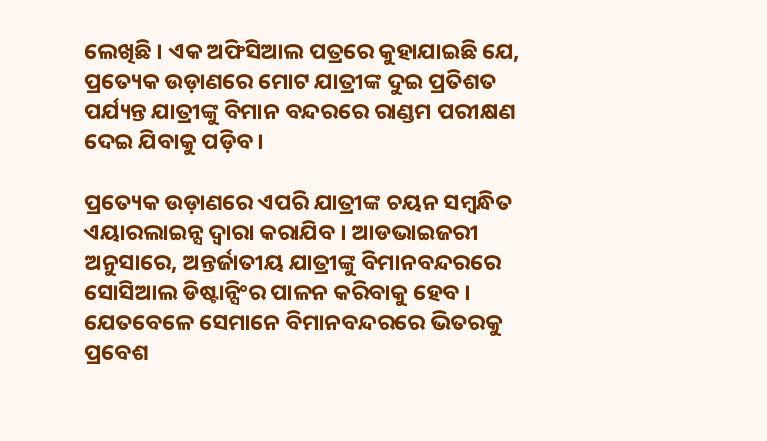ଲେଖିଛି । ଏକ ଅଫିସିଆଲ ପତ୍ରରେ କୁହାଯାଇଛି ଯେ, ପ୍ରତ୍ୟେକ ଉଡ଼ାଣରେ ମୋଟ ଯାତ୍ରୀଙ୍କ ଦୁଇ ପ୍ରତିଶତ ପର୍ଯ୍ୟନ୍ତ ଯାତ୍ରୀଙ୍କୁ ବିମାନ ବନ୍ଦରରେ ରାଣ୍ଡମ ପରୀକ୍ଷଣ ଦେଇ ଯିବାକୁ ପଡ଼ିବ ।

ପ୍ରତ୍ୟେକ ଉଡ଼ାଣରେ ଏପରି ଯାତ୍ରୀଙ୍କ ଚୟନ ସମ୍ବନ୍ଧିତ ଏୟାରଲାଇନ୍ସ ଦ୍ୱାରା କରାଯିବ । ଆଡଭାଇଜରୀ ଅନୁସାରେ, ଅନ୍ତର୍ଜାତୀୟ ଯାତ୍ରୀଙ୍କୁ ବିମାନବନ୍ଦରରେ ସୋସିଆଲ ଡିଷ୍ଟାନ୍ସିଂର ପାଳନ କରିବାକୁ ହେବ । ଯେତବେଳେ ସେମାନେ ବିମାନବନ୍ଦରରେ ଭିତରକୁ ପ୍ରବେଶ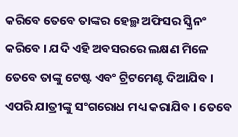କରିବେ ତେବେ ତାଙ୍କର ହେଲ୍ଥ ଅଫିସର ସ୍କ୍ରିନଂ କରିବେ । ଯଦି ଏହି ଅବସରରେ ଲକ୍ଷଣ ମିଳେ ତେବେ ତାଙ୍କୁ ଟେଷ୍ଟ ଏବଂ ଟ୍ରିଟମେଣ୍ଟ ଦିଆଯିବ । ଏପରି ଯାତ୍ରୀଙ୍କୁ ସଂଗରୋଧ ମଧ୍ୟ କରାଯିବ । ତେବେ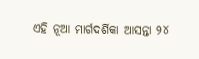ଏହି ନୂଆ ମାର୍ଗଦର୍ଶିକା ଆସନ୍ତା ୨୪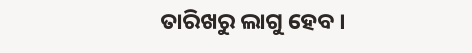ତାରିଖରୁ ଲାଗୁ ହେବ ।